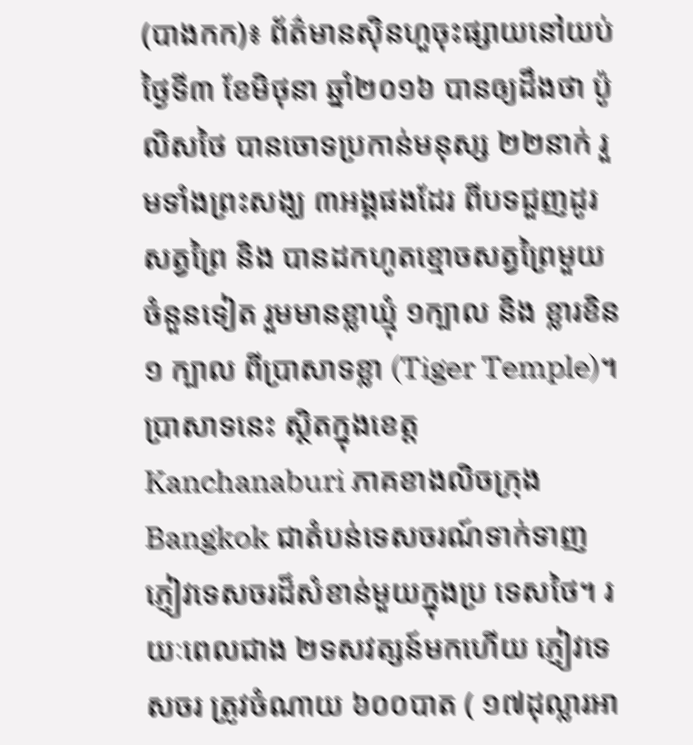(បាងកក)៖ ព័ត៌មានស៊ិនហួចុះផ្សាយនៅយប់ថ្ងៃទី៣ ខែមិថុនា ឆ្នាំ២០១៦ បានឲ្យដឹងថា ប៉ូលិសថៃ បានចោទប្រកាន់មនុស្ស ២២នាក់ រួមទាំងព្រះសង្ឃ ៣អង្គផងដែរ ពីបទជួញដូរសត្វព្រៃ និង បានដកហូតខ្មោចសត្វព្រៃមួយចំនួនទៀត រួមមានខ្លាឃ្មុំ ១ក្បាល និង ខ្លារខិន ១ ក្បាល ពីប្រាសាទខ្លា (Tiger Temple)។
ប្រាសាទនេះ ស្ថិតក្នុងខេត្ត Kanchanaburi ភាគខាងលិចក្រុង Bangkok ជាតំបន់ទេសចរណ៍ទាក់ទាញភ្ញៀវទេសចរដ៏សំខាន់មួយក្នុងប្រ ទេសថៃ។ រយៈពេលជាង ២ទសវត្សន៍មកហើយ ភ្ញៀវទេសចរ ត្រូវចំណាយ ៦០០បាត ( ១៧ដុល្លារអា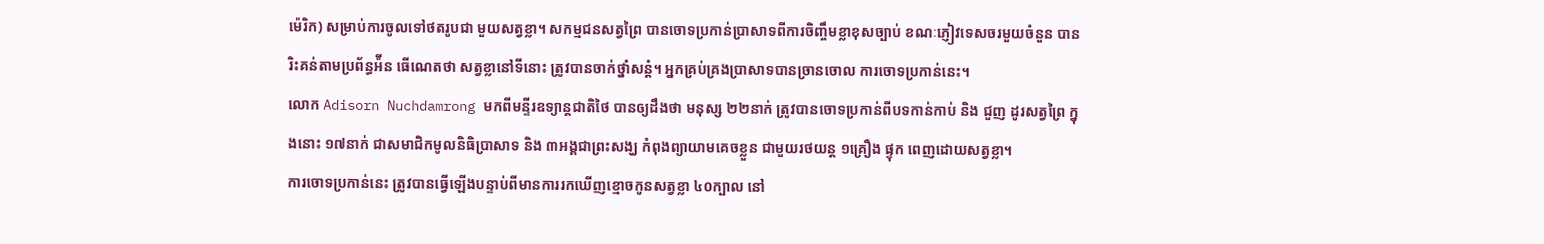ម៉េរិក) សម្រាប់ការចូលទៅថតរូបជា មួយសត្វខ្លា។ សកម្មជនសត្វព្រៃ បានចោទប្រកាន់បា្រសាទពីការចិញ្ចឹមខ្លាខុសច្បាប់ ខណៈភ្ញៀវទេសចរមួយចំនួន បានរិះគន់តាមប្រព័ន្ធអ៉ីន ធើណេតថា សត្វខ្លានៅទីនោះ ត្រូវបានចាក់ថ្នាំសន្តំ។ អ្នកគ្រប់គ្រងប្រាសាទបានច្រានចោល ការចោទប្រកាន់នេះ។
លោក Adisorn Nuchdamrong មកពីមន្ទីរឧទ្យាន្តជាតិថៃ បានឲ្យដឹងថា មនុស្ស ២២នាក់ ត្រូវបានចោទប្រកាន់ពីបទកាន់កាប់ និង ជួញ ដូរសត្វព្រៃ ក្នុងនោះ ១៧នាក់ ជាសមាជិកមូលនិធិប្រាសាទ និង ៣អង្គជាព្រះសង្ឃ កំពុងព្យាយាមគេចខ្លួន ជាមួយរថយន្ត ១គ្រឿង ផ្ទុក ពេញដោយសត្វខ្លា។
ការចោទប្រកាន់នេះ ត្រូវបានធ្វើឡើងបន្ទាប់ពីមានការរកឃើញខ្មោចកូនសត្វខ្លា ៤០ក្បាល នៅ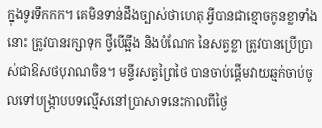ក្នុងទូរទឹកកក។ គេមិនទាន់ដឹងច្បាស់ថាហេតុ អ្វីបានជាខ្មោចកូនខ្លាទាំងនោះ ត្រូវបានរក្សាទុក ថ្វីបើឆ្អឹង និងបំណែក នៃសត្វខ្លា ត្រូវបានប្រើប្រាស់ជាឱសថបុរាណចិន។ មន្ទីរសត្វព្រៃថៃ បានចាប់ផ្តើមវាយឆ្មក់ចាប់ចូលទៅបង្រ្កាបបទល្មើសនៅប្រាសាទនេះកាលពីថ្ងៃ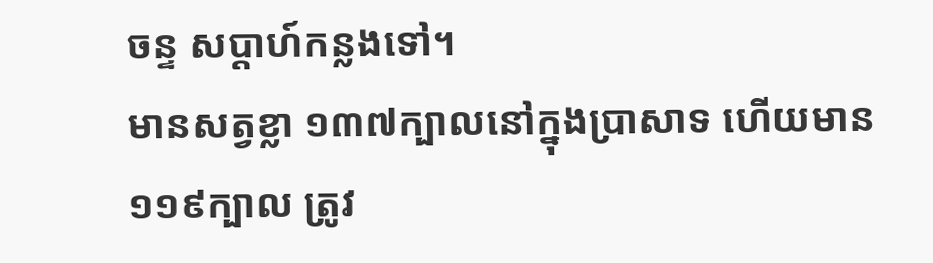ចន្ទ សប្តាហ៍កន្លងទៅ។
មានសត្វខ្លា ១៣៧ក្បាលនៅក្នុងប្រាសាទ ហើយមាន ១១៩ក្បាល ត្រូវ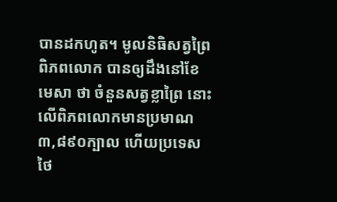បានដកហូត។ មូលនិធិសត្វព្រៃពិភពលោក បានឲ្យដឹងនៅខែមេសា ថា ចំនួនសត្វខ្លាព្រៃ នោះលើពិភពលោកមានប្រមាណ ៣,៨៩០ក្បាល ហើយប្រទេសថៃ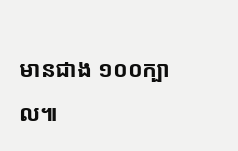មានជាង ១០០ក្បាល៕